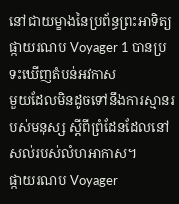នៅជាយម្ខាងនៃប្រព័ន្ធព្រះអាទិត្យ ផ្កាយរណប Voyager 1 បានប្រទះឃើញតំបន់អវកាស
មួយដែលមិនដូចទៅនឹងការស្មានរបស់មនុស្ស ស្ដីពីព្រំដែនដែលនៅសល់របស់លំហអាកាស។
ផ្កាយរណប Voyager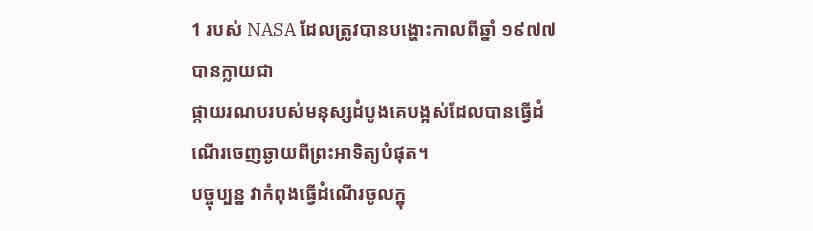1 របស់ NASA ដែលត្រូវបានបង្ហោះកាលពីឆ្នាំ ១៩៧៧ បានក្លាយជា
ផ្កាយរណបរបស់មនុស្សដំបូងគេបង្អស់ដែលបានធ្វើដំណើរចេញឆ្ងាយពីព្រះអាទិត្យបំផុត។
បច្ចុប្បន្ន វាកំពុងធ្វើដំណើរចូលក្នុ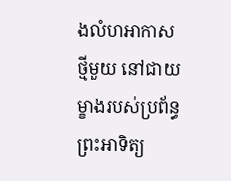ងលំហអាកាសថ្មីមួយ នៅជាយម្ខាងរបស់ប្រព័ន្ធព្រះអាទិត្យ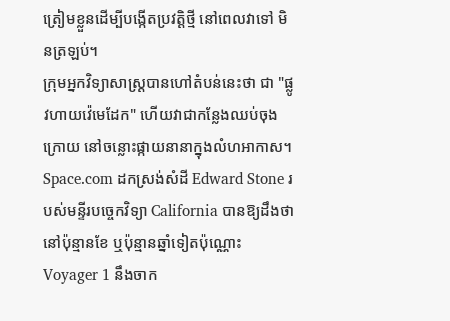ត្រៀមខ្លួនដើម្បីបង្កើតប្រវត្តិថ្មី នៅពេលវាទៅ មិនត្រឡប់។
ក្រុមអ្នកវិទ្យាសាស្ដ្របានហៅតំបន់នេះថា ជា "ផ្លូវហាយវ៉េមេដែក" ហើយវាជាកន្លែងឈប់ចុង
ក្រោយ នៅចន្លោះផ្កាយនានាក្នុងលំហអាកាស។
Space.com ដកស្រង់សំដី Edward Stone របស់មន្ទីរបច្ចេកវិទ្យា California បានឱ្យដឹងថា
នៅប៉ុន្មានខែ ឬប៉ុន្មានឆ្នាំទៀតប៉ុណ្ណោះ Voyager 1 នឹងចាក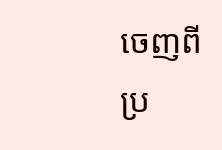ចេញពីប្រ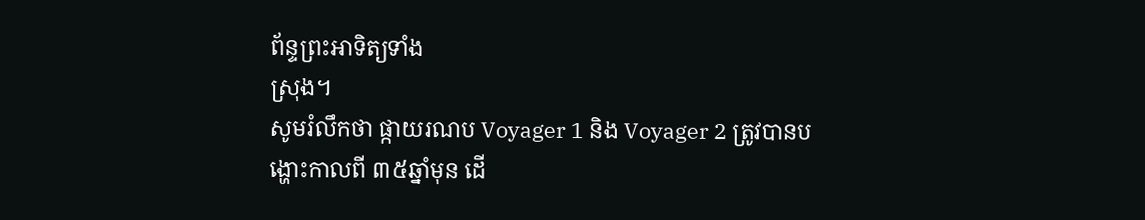ព័ន្ទព្រះអាទិត្យទាំង
ស្រុង។
សូមរំលឹកថា ផ្កាយរណប Voyager 1 និង Voyager 2 ត្រូវបានបង្ហោះកាលពី ៣៥ឆ្នាំមុន ដើ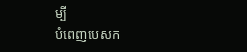ម្បី
បំពេញបេសក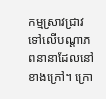កម្មស្រាវជ្រាវទៅលើបណ្ដាភពនានាដែលនៅខាងក្រៅ។ ក្រោ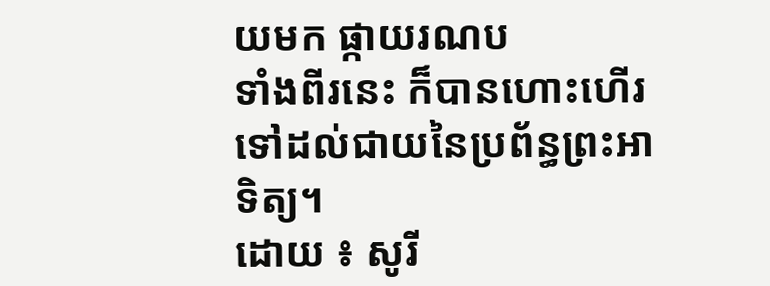យមក ផ្កាយរណប
ទាំងពីរនេះ ក៏បានហោះហើរទៅដល់ជាយនៃប្រព័ន្ធព្រះអាទិត្យ។
ដោយ ៖ សូរី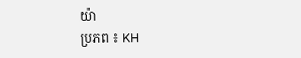យ៉ា
ប្រភព ៖ KH